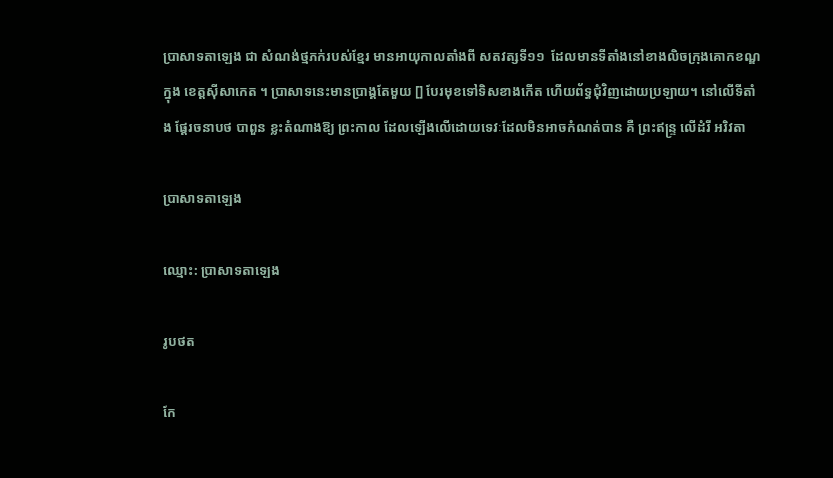ប្រាសាទតាឡេង ជា សំណង់ថ្មភក់របស់ខ្មែរ មានអាយុកាលតាំងពី សតវត្សទី១១  ដែលមានទីតាំងនៅខាងលិចក្រុងគោកខណ្ឌ ក្នុង ខេត្តស៊ីសាកេត ។ ប្រាសាទនេះមានប្រាង្គតែមួយ [] បែរមុខទៅទិសខាងកើត ហើយព័ទ្ធជុំវិញដោយប្រឡាយ។ នៅលើទីតាំង ផ្ដែរចនាបថ បាពួន ខ្លះតំណាងឱ្យ ព្រះកាល ដែលឡើងលើដោយទេវៈដែលមិនអាចកំណត់បាន គឺ ព្រះឥន្ទ្រ លើដំរី អរិវតា

ប្រាសាទតាឡេង

ឈ្មោះ: ប្រាសាទតាឡេង

រូបថត

កែ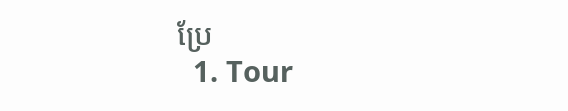ប្រែ
  1. Tour